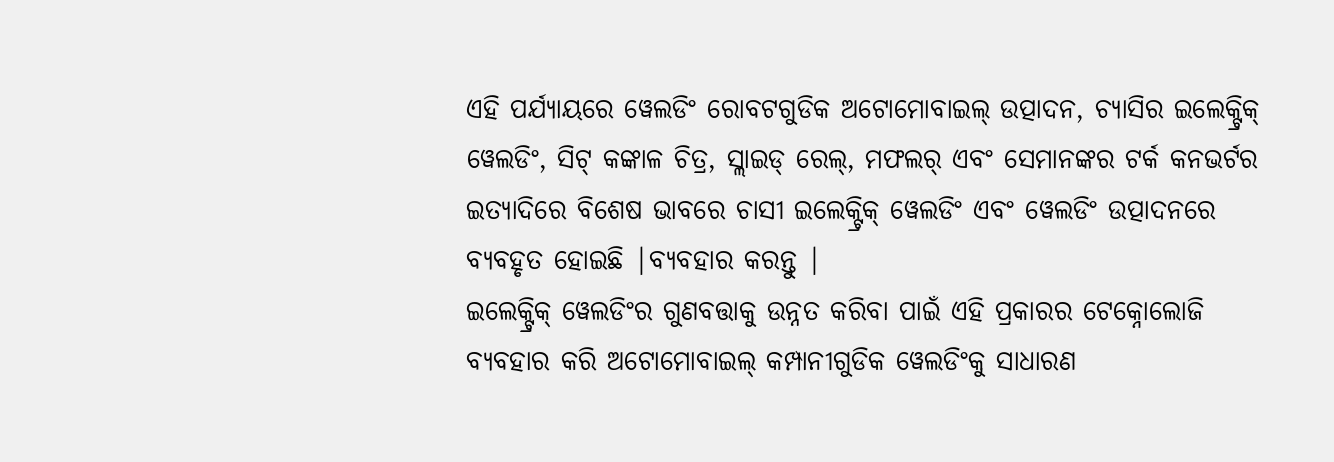ଏହି ପର୍ଯ୍ୟାୟରେ ୱେଲଡିଂ ରୋବଟଗୁଡିକ ଅଟୋମୋବାଇଲ୍ ଉତ୍ପାଦନ, ଚ୍ୟାସିର ଇଲେକ୍ଟ୍ରିକ୍ ୱେଲଡିଂ, ସିଟ୍ କଙ୍କାଳ ଚିତ୍ର, ସ୍ଲାଇଡ୍ ରେଲ୍, ମଫଲର୍ ଏବଂ ସେମାନଙ୍କର ଟର୍କ କନଭର୍ଟର ଇତ୍ୟାଦିରେ ବିଶେଷ ଭାବରେ ଚାସୀ ଇଲେକ୍ଟ୍ରିକ୍ ୱେଲଡିଂ ଏବଂ ୱେଲଡିଂ ଉତ୍ପାଦନରେ ବ୍ୟବହୃତ ହୋଇଛି |ବ୍ୟବହାର କରନ୍ତୁ |
ଇଲେକ୍ଟ୍ରିକ୍ ୱେଲଡିଂର ଗୁଣବତ୍ତାକୁ ଉନ୍ନତ କରିବା ପାଇଁ ଏହି ପ୍ରକାରର ଟେକ୍ନୋଲୋଜି ବ୍ୟବହାର କରି ଅଟୋମୋବାଇଲ୍ କମ୍ପାନୀଗୁଡିକ ୱେଲଡିଂକୁ ସାଧାରଣ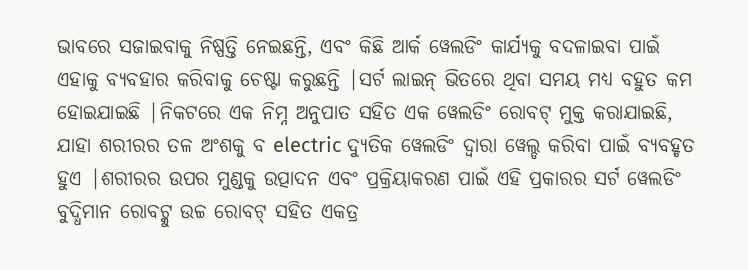ଭାବରେ ସଜାଇବାକୁ ନିଷ୍ପତ୍ତି ନେଇଛନ୍ତି, ଏବଂ କିଛି ଆର୍କ ୱେଲଡିଂ କାର୍ଯ୍ୟକୁ ବଦଳାଇବା ପାଇଁ ଏହାକୁ ବ୍ୟବହାର କରିବାକୁ ଚେଷ୍ଟା କରୁଛନ୍ତି |ସର୍ଟ ଲାଇନ୍ ଭିତରେ ଥିବା ସମୟ ମଧ୍ୟ ବହୁତ କମ ହୋଇଯାଇଛି |ନିକଟରେ ଏକ ନିମ୍ନ ଅନୁପାତ ସହିତ ଏକ ୱେଲଡିଂ ରୋବଟ୍ ମୁକ୍ତ କରାଯାଇଛି, ଯାହା ଶରୀରର ତଳ ଅଂଶକୁ ବ electric ଦ୍ୟୁତିକ ୱେଲଡିଂ ଦ୍ୱାରା ୱେଲ୍ଡ କରିବା ପାଇଁ ବ୍ୟବହୃତ ହୁଏ |ଶରୀରର ଉପର ମୁଣ୍ଡକୁ ଉତ୍ପାଦନ ଏବଂ ପ୍ରକ୍ରିୟାକରଣ ପାଇଁ ଏହି ପ୍ରକାରର ସର୍ଟ ୱେଲଡିଂ ବୁଦ୍ଧିମାନ ରୋବଟ୍କୁ ଉଚ୍ଚ ରୋବଟ୍ ସହିତ ଏକତ୍ର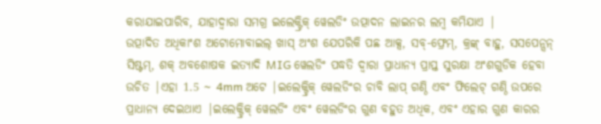କରାଯାଇପାରିବ, ଯାହାଦ୍ୱାରା ସମଗ୍ର ଇଲେକ୍ଟ୍ରିକ୍ ୱେଲଡିଂ ଉତ୍ପାଦନ ଲାଇନର ଲମ୍ବ କମିଯାଏ |
ଉତ୍ପାଦିତ ଅଧିକାଂଶ ଅଟୋମୋବାଇଲ୍ ଖାସ୍ ଅଂଶ ଯେପରିକି ପଛ ଆକ୍ସ, ସବ୍-ଫ୍ରେମ୍, କ୍ରଙ୍କ୍ ବାହୁ, ସସପେନ୍ସନ୍ ସିଷ୍ଟମ୍, ଶକ୍ ଅବଶୋଷକ ଇତ୍ୟାଦି MIG ୱେଲଡିଂ ପଦ୍ଧତି ଦ୍ୱାରା ପ୍ରାଧାନ୍ୟ ପ୍ରାପ୍ତ ସୁରକ୍ଷା ଅଂଶଗୁଡିକ ହେବା ଉଚିତ |ଏହା 1.5 ~ 4mm ଅଟେ |ଇଲେକ୍ଟ୍ରିକ୍ ୱେଲଡିଂର ଚାବି ଲାପ୍ ଗଣ୍ଠି ଏବଂ ଫିଲେଟ୍ ଗଣ୍ଠି ଉପରେ ପ୍ରାଧାନ୍ୟ ଦେଇଥାଏ |ଇଲେକ୍ଟ୍ରିକ୍ ୱେଲଡିଂ ଏବଂ ୱେଲଡିଂର ଗୁଣ ବହୁତ ଅଧିକ, ଏବଂ ଏହାର ଗୁଣ କାରର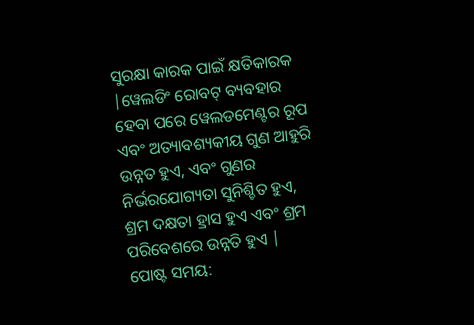ସୁରକ୍ଷା କାରକ ପାଇଁ କ୍ଷତିକାରକ |ୱେଲଡିଂ ରୋବଟ୍ ବ୍ୟବହାର ହେବା ପରେ ୱେଲଡମେଣ୍ଟର ରୂପ ଏବଂ ଅତ୍ୟାବଶ୍ୟକୀୟ ଗୁଣ ଆହୁରି ଉନ୍ନତ ହୁଏ, ଏବଂ ଗୁଣର ନିର୍ଭରଯୋଗ୍ୟତା ସୁନିଶ୍ଚିତ ହୁଏ, ଶ୍ରମ ଦକ୍ଷତା ହ୍ରାସ ହୁଏ ଏବଂ ଶ୍ରମ ପରିବେଶରେ ଉନ୍ନତି ହୁଏ |
ପୋଷ୍ଟ ସମୟ: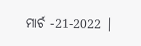ମାର୍ଚ -21-2022 |